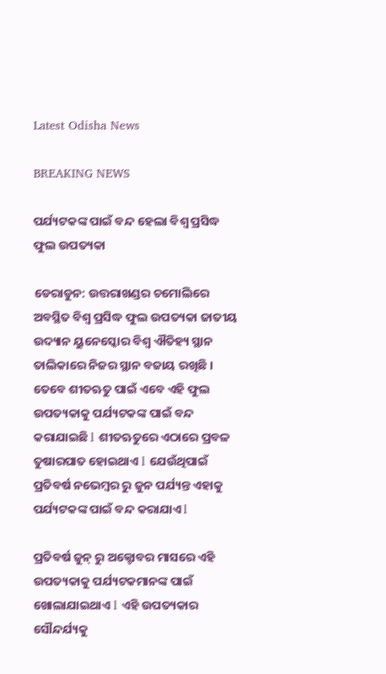Latest Odisha News

BREAKING NEWS

ପର୍ଯ୍ୟଟକଙ୍କ ପାଇଁ ବନ୍ଦ ହେଲା ବିଶ୍ୱ ପ୍ରସିଦ୍ଧ ଫୁଲ ଉପତ୍ୟକା

ଡେରାଡୁନ: ଉତ୍ତରାଖଣ୍ଡର ଚମୋଲିରେ ଅବସ୍ଥିତ ବିଶ୍ୱ ପ୍ରସିଦ୍ଧ ଫୁଲ ଉପତ୍ୟକା ଜାତୀୟ ଉଦ୍ୟାନ ୟୁନେସ୍କୋର ବିଶ୍ୱ ଐତିହ୍ୟ ସ୍ଥାନ ତାଲିକାରେ ନିଜର ସ୍ଥାନ ବଜାୟ ରଖିଛି । ତେବେ ଶୀତଋତୁ ପାଇଁ ଏବେ ଏହି ଫୁଲ ଉପତ୍ୟକାକୁ ପର୍ଯ୍ୟଟକଙ୍କ ପାଇଁ ବନ୍ଦ କରାଯାଇଛି l ଶୀତଋତୁରେ ଏଠାରେ ପ୍ରବଳ ତୁଷାରପାତ ହୋଇଥାଏ l ଯେଉଁଥିପାଇଁ ପ୍ରତିବର୍ଷ ନଭେମ୍ବର ରୁ ଜୁନ ପର୍ଯ୍ୟନ୍ତ ଏହାକୁ ପର୍ଯ୍ୟଟକଙ୍କ ପାଇଁ ବନ୍ଦ କରାଯାଏ l

ପ୍ରତିବର୍ଷ ଜୁନ୍ ରୁ ଅକ୍ଟୋବର ମାସରେ ଏହି ଉପତ୍ୟକାକୁ ପର୍ଯ୍ୟଟକମାନଙ୍କ ପାଇଁ ଖୋଲାଯାଇଥାଏ l ଏହି ଉପତ୍ୟକାର ସୌନ୍ଦର୍ଯ୍ୟକୁ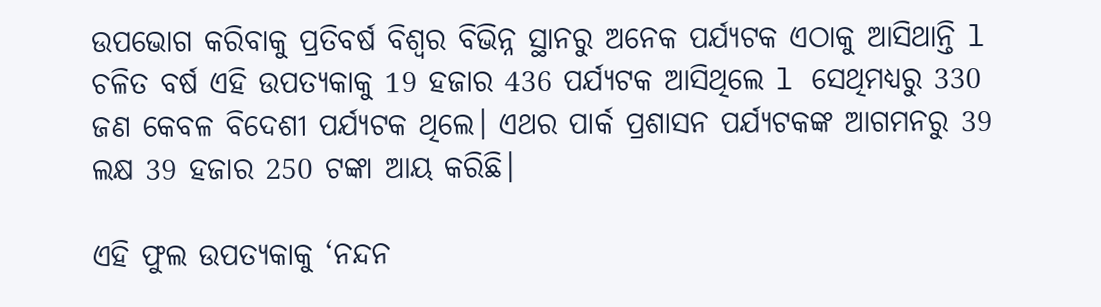ଉପଭୋଗ କରିବାକୁ ପ୍ରତିବର୍ଷ ବିଶ୍ୱର ବିଭିନ୍ନ ସ୍ଥାନରୁ ଅନେକ ପର୍ଯ୍ୟଟକ ଏଠାକୁ ଆସିଥାନ୍ତି l ଚଳିତ ବର୍ଷ ଏହି ଉପତ୍ୟକାକୁ 19 ହଜାର 436 ପର୍ଯ୍ୟଟକ ଆସିଥିଲେ l ସେଥିମଧ୍ୟରୁ 330 ଜଣ କେବଳ ବିଦେଶୀ ପର୍ଯ୍ୟଟକ ଥିଲେ। ଏଥର ପାର୍କ ପ୍ରଶାସନ ପର୍ଯ୍ୟଟକଙ୍କ ଆଗମନରୁ 39 ଲକ୍ଷ 39 ହଜାର 250 ଟଙ୍କା ଆୟ କରିଛି।

ଏହି ଫୁଲ ଉପତ୍ୟକାକୁ ‘ନନ୍ଦନ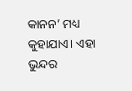କାନନ’ ମଧ୍ୟ କୁହାଯାଏ। ଏହା ଭୁନ୍ଦର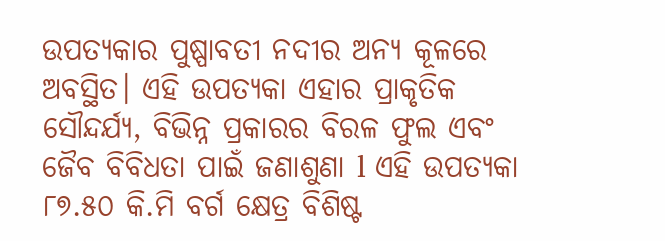ଉପତ୍ୟକାର ପୁଷ୍ପାବତୀ ନଦୀର ଅନ୍ୟ କୂଳରେ ଅବସ୍ଥିତ। ଏହି ଉପତ୍ୟକା ଏହାର ପ୍ରାକୃତିକ ସୌନ୍ଦର୍ଯ୍ୟ, ବିଭିନ୍ନ ପ୍ରକାରର ବିରଳ ଫୁଲ ଏବଂ ଜୈବ ବିବିଧତା ପାଇଁ ଜଣାଶୁଣା l ଏହି ଉପତ୍ୟକା ୮୭.୫୦ କି.ମି ବର୍ଗ କ୍ଷେତ୍ର ବିଶିଷ୍ଟ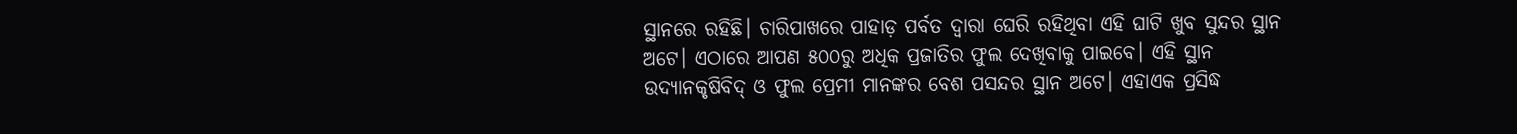ସ୍ଥାନରେ ରହିଛି। ଚାରିପାଖରେ ପାହାଡ଼ ପର୍ବତ ଦ୍ୱାରା ଘେରି ରହିଥିବା ଏହି ଘାଟି ଖୁବ ସୁନ୍ଦର ସ୍ଥାନ ଅଟେ। ଏଠାରେ ଆପଣ ୫୦୦ରୁ ଅଧିକ ପ୍ରଜାତିର ଫୁଲ ଦେଖିବାକୁ ପାଇବେ। ଏହି ସ୍ଥାନ ଉଦ୍ୟାନକୃଷିବିଦ୍ ଓ ଫୁଲ ପ୍ରେମୀ ମାନଙ୍କର ବେଶ ପସନ୍ଦର ସ୍ଥାନ ଅଟେ। ଏହାଏକ ପ୍ରସିଦ୍ଧ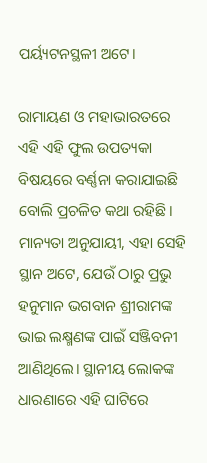ପର୍ୟ୍ୟଟନସ୍ଥଳୀ ଅଟେ।

ରାମାୟଣ ଓ ମହାଭାରତରେ ଏହି ଏହି ଫୁଲ ଉପତ୍ୟକା ବିଷୟରେ ବର୍ଣ୍ଣନା କରାଯାଇଛି ବୋଲି ପ୍ରଚଳିତ କଥା ରହିଛି। ମାନ୍ୟତା ଅନୁଯାୟୀ, ଏହା ସେହି ସ୍ଥାନ ଅଟେ, ଯେଉଁ ଠାରୁ ପ୍ରଭୁ ହନୁମାନ ଭଗବାନ ଶ୍ରୀରାମଙ୍କ ଭାଇ ଲକ୍ଷ୍ମଣଙ୍କ ପାଇଁ ସଞ୍ଜିବନୀ ଆଣିଥିଲେ। ସ୍ଥାନୀୟ ଲୋକଙ୍କ ଧାରଣାରେ ଏହି ଘାଟିରେ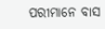ପରୀମାନେ ବାସ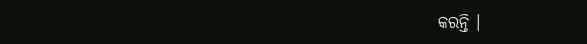କରନ୍ତି ।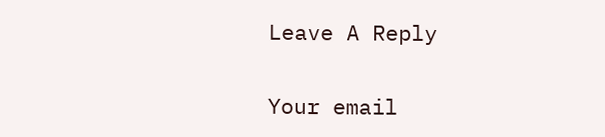Leave A Reply

Your email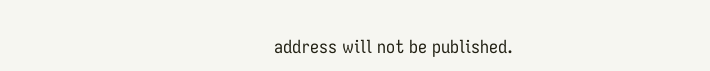address will not be published.